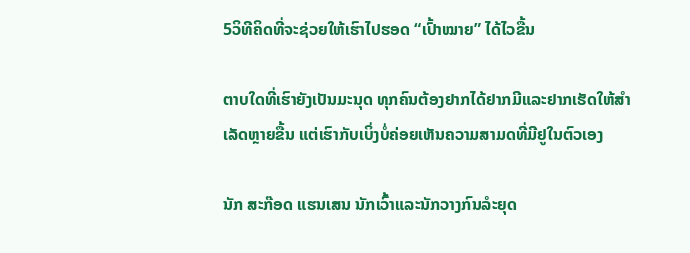5ວິທີຄິດທີ່ຈະຊ່ວຍໃຫ້ເຮົາໄປຮອດ “ເປົ້າໝາຍ” ໄດ້ໄວຂື້ນ

ຕາບໃດທີ່ເຮົາຍັງເປັນມະນຸດ ທຸກຄົນຕ້ອງຢາກໄດ້ຢາກມີແລະຢາກເຮັດໃຫ້ສຳເລັດຫຼາຍຂື້ນ ແຕ່ເຮົາກັບເບິ່ງບໍ່ຄ່ອຍເຫັນຄວາມສາມດທີ່ມີຢູໃນຕົວເອງ

ນັກ ສະກ໊ອດ ແຮນເສນ ນັກເວົ້າແລະນັກວາງກົນລໍະຍຸດ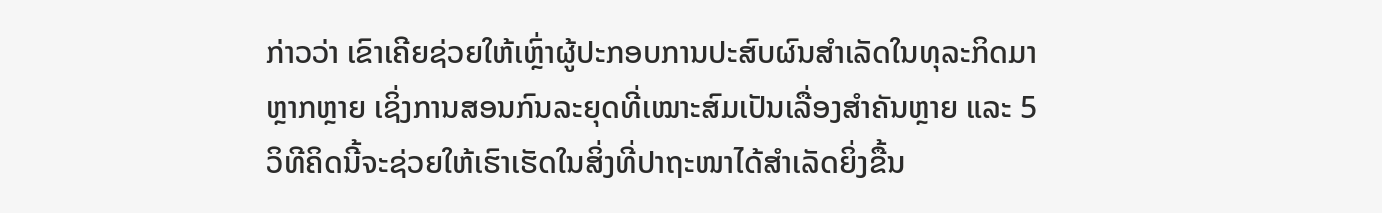ກ່າວວ່າ ເຂົາເຄີຍຊ່ວຍໃຫ້ເຫຼົ່າຜູ້ປະກອບການປະສົບຜົນສຳເລັດໃນທຸລະກິດມາຫຼາກຫຼາຍ ເຊິ່ງການສອນກົນລະຍຸດທີ່ເໝາະສົມເປັນເລື່ອງສຳຄັນຫຼາຍ ແລະ 5ວິທີຄິດນີ້ຈະຊ່ວຍໃຫ້ເຮົາເຮັດໃນສິ່ງທີ່ປາຖະໜາໄດ້ສຳເລັດຍິ່ງຂື້ນ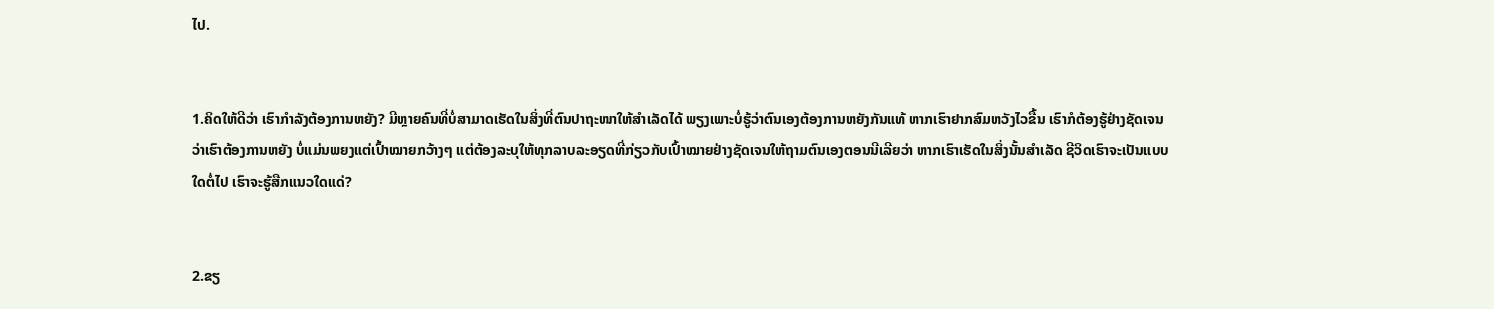ໄປ.


1.ຄິດໃຫ້ດີວ່າ ເຮົາກຳລັງຕ້ອງການຫຍັງ? ມີຫຼາຍຄົນທີ່ບໍ່ສາມາດເຮັດໃນສິ່ງທີ່ຕົນປາຖະໜາໃຫ້ສຳເລັດໄດ້ ພຽງເພາະບໍ່ຮູ້ວ່າຕົນເອງຕ້ອງການຫຍັງກັນແທ້ ຫາກເຮົາຢາກສົມຫວັງໄວຂື້ນ ເຮົາກໍຕ້ອງຮູ້ຢ່າງຊັດເຈນວ່າເຮົາຕ້ອງການຫຍັງ ບໍ່ແມ່ນພຍງແຕ່ເປົ້າໝາຍກວ້າງໆ ແຕ່ຕ້ອງລະບຸໃຫ້ທຸກລາບລະອຽດທີ່ກ່ຽວກັບເປົ້າໝາຍຢ່າງຊັດເຈນໃຫ້ຖາມຕົນເອງຕອນນີເລີຍວ່າ ຫາກເຮົາເຮັດໃນສິ່ງນັ້ນສຳເລັດ ຊີວິດເຮົາຈະເປັນແບບໃດຕໍ່ໄປ ເຮົາຈະຮູ້ສືກແນວໃດແດ່?


2.ຂຽ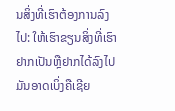ນສິ່ງທີ່ເຮົາຕ້ອງການລົງໄປ: ໃຫ້ເຮົາຂຽນສິ່ງທີ່ເຮົາຢາກເປັນຫຼືຢາກໄດ້ລົງໄປ ມັນອາດເບິ່ງຄືເຊີຍ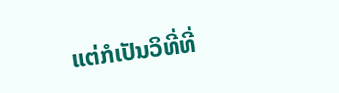ແຕ່ກໍເປັນວິທີ່ທີ່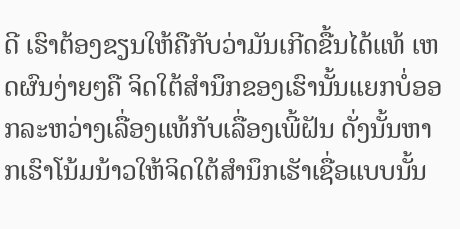ດີ ເຮົາຕ້ອງຂຽນໃຫ້ຄືກັບວ່າມັນເກີດຂື້ນໄດ້ແທ້ ເຫດຜົນງ່າຍໆຄື ຈິດໃຕ້ສຳນຶກຂອງເຮົານັ້ນແຍກບໍ່ອອກລະຫວ່າງເລື່ອງແທ້ກັບເລື່ອງເພີ້ຝັນ ດັ່ງນັ້ນຫາກເຮົາໂນ້ມນ້າວໃຫ້ຈິດໃຕ້ສຳນຶກເຮັາເຊື່ອແບບນັ້ນ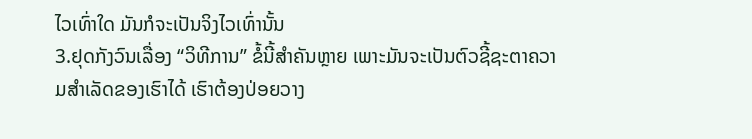ໄວເທົ່າໃດ ມັນກໍຈະເປັນຈິງໄວເທົ່ານັ້ນ
3.ຢຸດກັງວົນເລື່ອງ “ວິທີການ” ຂໍ້ນີ້ສຳຄັນຫຼາຍ ເພາະມັນຈະເປັນຕົວຊີ້ຊະຕາຄວາມສຳເລັດຂອງເຮົາໄດ້ ເຮົາຕ້ອງປ່ອຍວາງ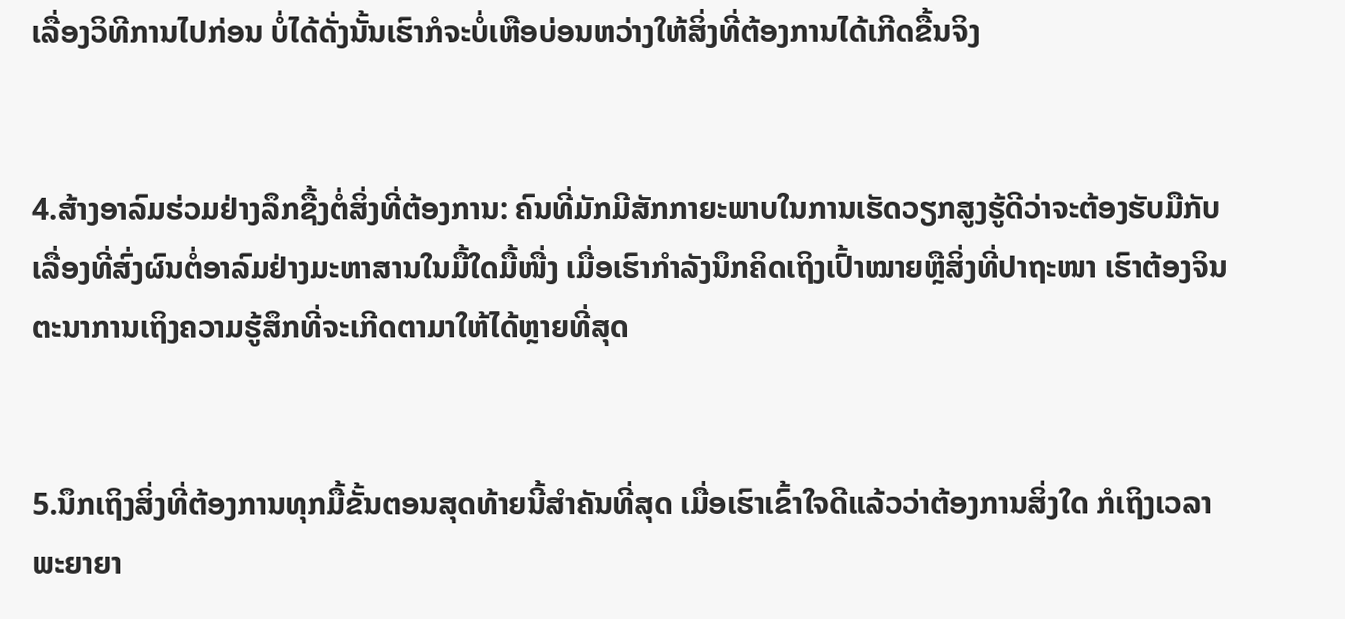ເລື່ອງວິທີການໄປກ່ອນ ບໍ່ໄດ້ດັ່ງນັ້ນເຮົາກໍຈະບໍ່ເຫືອບ່ອນຫວ່າງໃຫ້ສິ່ງທີ່ຕ້ອງການໄດ້ເກີດຂື້ນຈິງ


4.ສ້າງອາລົມຮ່ວມຢ່າງລຶກຊື້ງຕໍ່ສິ່ງທີ່ຕ້ອງການ: ຄົນທີ່ມັກມີສັກກາຍະພາບໃນການເຮັດວຽກສູງຮູ້ດີວ່າຈະຕ້ອງຮັບມືກັບເລື່ອງທີ່ສົ່ງຜົນຕໍ່ອາລົມຢ່າງມະຫາສານໃນມື້ໃດມື້ໜື່ງ ເມື່ອເຮົາກຳລັງນຶກຄິດເຖິງເປົ້າໝາຍຫຼືສິ່ງທີ່ປາຖະໜາ ເຮົາຕ້ອງຈິນຕະນາການເຖິງຄວາມຮູ້ສຶກທີ່ຈະເກີດຕາມາໃຫ້ໄດ້ຫຼາຍທີ່ສຸດ


5.ນຶກເຖິງສິ່ງທີ່ຕ້ອງການທຸກມື້ຂັ້ນຕອນສຸດທ້າຍນີ້ສຳຄັນທີ່ສຸດ ເມື່ອເຮົາເຂົ້າໃຈດີແລ້ວວ່າຕ້ອງການສິ່ງໃດ ກໍເຖິງເວລາພະຍາຍາ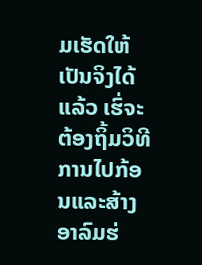ມເຮັດໃຫ້ເປັນຈິງໄດ້ແລ້ວ ເຮົ່ຈະຕ້ອງຖິ້ມວິທີການໄປກ້ອນແລະສ້າງອາລົມຮ່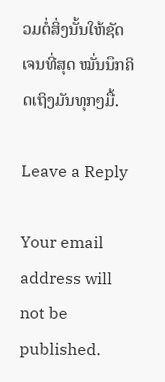ວມຕໍ່ສິ່ງນັ້ນໃຫ້ຊັດເຈນທີ່ສຸດ ໝັ່ນນຶກຄິດເຖິງມັນທຸກໆມື້.

Leave a Reply

Your email address will not be published.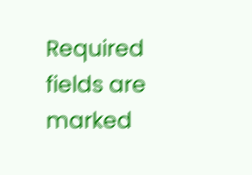Required fields are marked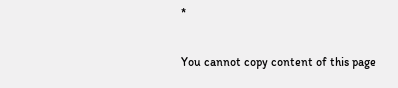*

You cannot copy content of this page